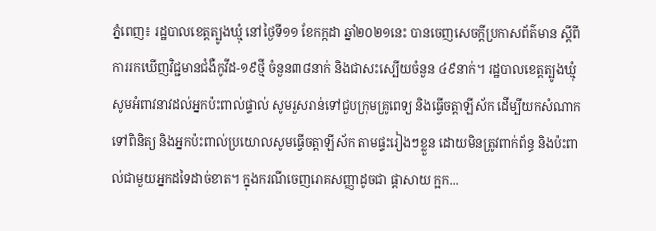ភ្នំពេញ៖ រដ្ឋបាលខេត្តត្បូងឃ្មុំ នៅថ្ងៃទី១១ ខែកក្កដា ឆ្នាំ២០២១នេះ បានចេញសេចក្ដីប្រកាសព័ត៌មាន ស្តីពីការរកឃើញវិជ្ជមានជំងឺកូវីដ-១៩ថ្មី ចំនួន៣៨នាក់ និងជាសះស្បើយចំនួន ៤៩នាក់។ រដ្ឋបាលខេត្តត្បូងឃ្មុំ សូមអំពាវនាវដល់អ្នកប៉ះពាល់ផ្ទាល់ សូមរួសរាន់ទៅជួបក្រុមគ្រូពេទ្យ និងធ្វើចត្តាឡីស័ក ដើម្បីយកសំណាកទៅពិនិត្យ និងអ្នកប៉ះពាល់ប្រយោលសូមធ្វើចត្តាឡីស័ក តាមផ្ទះរៀងៗខ្លួន ដោយមិនត្រូវពាក់ព័ន្ធ និងប៉ះពាល់ជាមួយអ្នកដទៃដាច់ខាត។ ក្នុងករណីចេញរោគសញ្ញាដូចជា ផ្ដាសាយ ក្អក...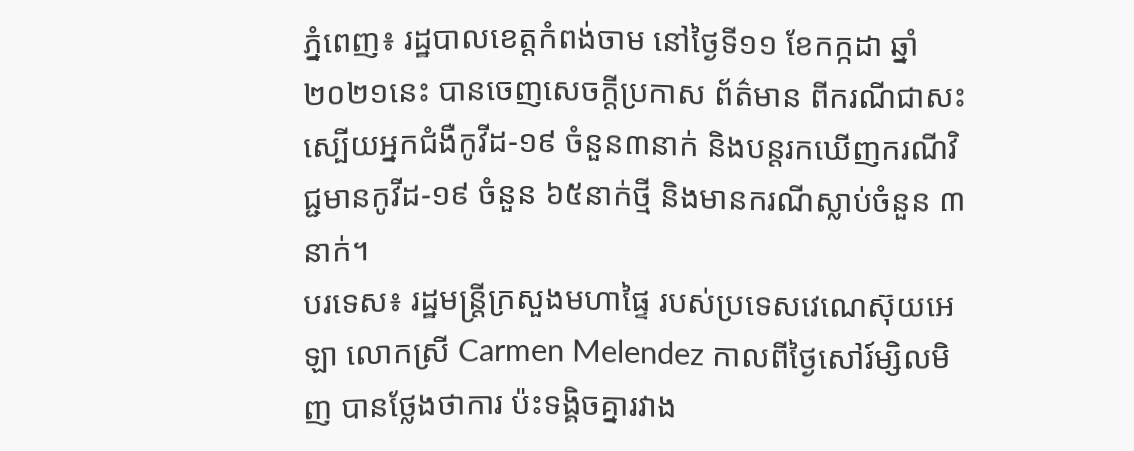ភ្នំពេញ៖ រដ្ឋបាលខេត្តកំពង់ចាម នៅថ្ងៃទី១១ ខែកក្កដា ឆ្នាំ២០២១នេះ បានចេញសេចក្ដីប្រកាស ព័ត៌មាន ពីករណីជាសះស្បើយអ្នកជំងឺកូវីដ-១៩ ចំនួន៣នាក់ និងបន្តរកឃើញករណីវិជ្ជមានកូវីដ-១៩ ចំនួន ៦៥នាក់ថ្មី និងមានករណីស្លាប់ចំនួន ៣នាក់។
បរទេស៖ រដ្ឋមន្ត្រីក្រសួងមហាផ្ទៃ របស់ប្រទេសវេណេស៊ុយអេឡា លោកស្រី Carmen Melendez កាលពីថ្ងៃសៅរ៍ម្សិលមិញ បានថ្លែងថាការ ប៉ះទង្គិចគ្នារវាង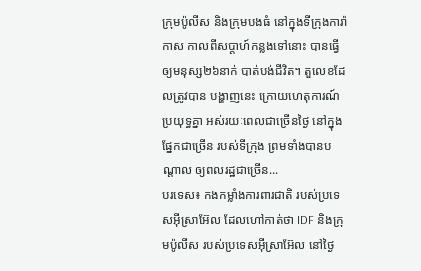ក្រុមប៉ូលីស និងក្រុមបងធំ នៅក្នុងទីក្រុងការ៉ាកាស កាលពីសប្តាហ៍កន្លងទៅនោះ បានធ្វើឲ្យមនុស្ស២៦នាក់ បាត់បង់ជីវិត។ តួលេខដែលត្រូវបាន បង្ហាញនេះ ក្រោយហេតុការណ៍ប្រយុទ្ធគ្នា អស់រយៈពេលជាច្រើនថ្ងៃ នៅក្នុងផ្នែកជាច្រើន របស់ទីក្រុង ព្រមទាំងបានបណ្តាល ឲ្យពលរដ្ឋជាច្រើន...
បរទេស៖ កងកម្លាំងការពារជាតិ របស់ប្រទេសអ៊ីស្រាអ៊ែល ដែលហៅកាត់ថា IDF និងក្រុមប៉ូលីស របស់ប្រទេសអ៊ីស្រាអ៊ែល នៅថ្ងៃ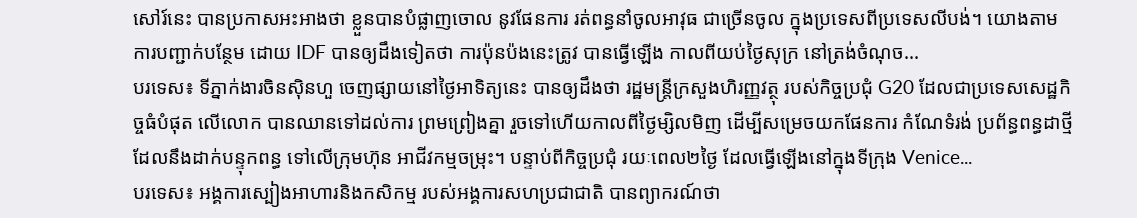សៅរ៍នេះ បានប្រកាសអះអាងថា ខ្លួនបានបំផ្លាញចោល នូវផែនការ រត់ពន្ធនាំចូលអាវុធ ជាច្រើនចូល ក្នុងប្រទេសពីប្រទេសលីបង់។ យោងតាមការបញ្ជាក់បន្ថែម ដោយ IDF បានឲ្យដឹងទៀតថា ការប៉ុនប៉ងនេះត្រូវ បានធ្វើឡើង កាលពីយប់ថ្ងៃសុក្រ នៅត្រង់ចំណុច...
បរទេស៖ ទីភ្នាក់ងារចិនស៊ិនហួ ចេញផ្សាយនៅថ្ងៃអាទិត្យនេះ បានឲ្យដឹងថា រដ្ឋមន្ត្រីក្រសួងហិរញ្ញវត្ថុ របស់កិច្ចប្រជុំ G20 ដែលជាប្រទេសសេដ្ឋកិច្ចធំបំផុត លើលោក បានឈានទៅដល់ការ ព្រមព្រៀងគ្នា រួចទៅហើយកាលពីថ្ងៃម្សិលមិញ ដើម្បីសម្រេចយកផែនការ កំណែទំរង់ ប្រព័ន្ធពន្ធដាថ្មី ដែលនឹងដាក់បន្ទុកពន្ធ ទៅលើក្រុមហ៊ុន អាជីវកម្មចម្រុះ។ បន្ទាប់ពីកិច្ចប្រជុំ រយៈពេល២ថ្ងៃ ដែលធ្វើឡើងនៅក្នុងទីក្រុង Venice...
បរទេស៖ អង្គការស្បៀងអាហារនិងកសិកម្ម របស់អង្គការសហប្រជាជាតិ បានព្យាករណ៍ថា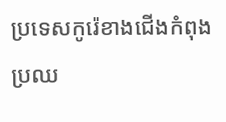ប្រទេសកូរ៉េខាងជើងកំពុងប្រឈ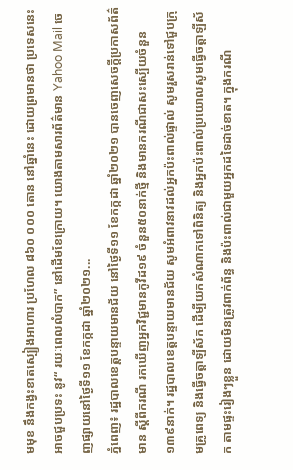មមុខ នឹងកង្វះខាតស្បៀងអាហារ ប្រហែល ៨៦០ ០០០ តោន នៅឆ្នាំនេះ ដោយព្រមានថា ប្រទេសនេះអាចជួបប្រទះ នូវ“ រយៈពេលលំបាក” នៅដើមខែក្រោយ។ យោងតាមសារព័ត៌មាន Yahoo Mail ចេញផ្សាយនៅថ្ងៃទី១១ ខែកក្កដា ឆ្នាំ២០២១...
ភ្នំពេញ៖ រដ្ឋបាលខេត្តបន្ទាយមានជ័យ នៅថ្ងៃទី១១ ខែកក្កដា ឆ្នាំ២០២១ បានចេញសេចក្តីប្រកាសព័ត៌មាន ស្ដីពីករណី រកឃើញអ្នកវិជ្ជមានកូវីដ១៩ ចំនួន៥០នាក់ថ្មី និងមានករណីជាសះស្បើយចំនួន១៣៩នាក់។ រដ្ឋបាលខេត្តបន្ទាយមានជ័យ សូមអំពាវនាវដល់អ្នកប៉ះពាល់ផ្ទាល់ សូមរួសរាន់ទៅជួបក្រុមគ្រូពេទ្យ និងធ្វើចត្តាឡីស័ក ដើម្បីយកសំណាកទៅពិនិត្យ និងអ្នកប៉ះពាល់ប្រយោលសូមធ្វើចត្តាឡីស័ក តាមផ្ទះរៀងៗខ្លួន ដោយមិនត្រូវពាក់ព័ន្ធ និងប៉ះពាល់ជាមួយអ្នកដទៃដាច់ខាត។ ក្នុងករណី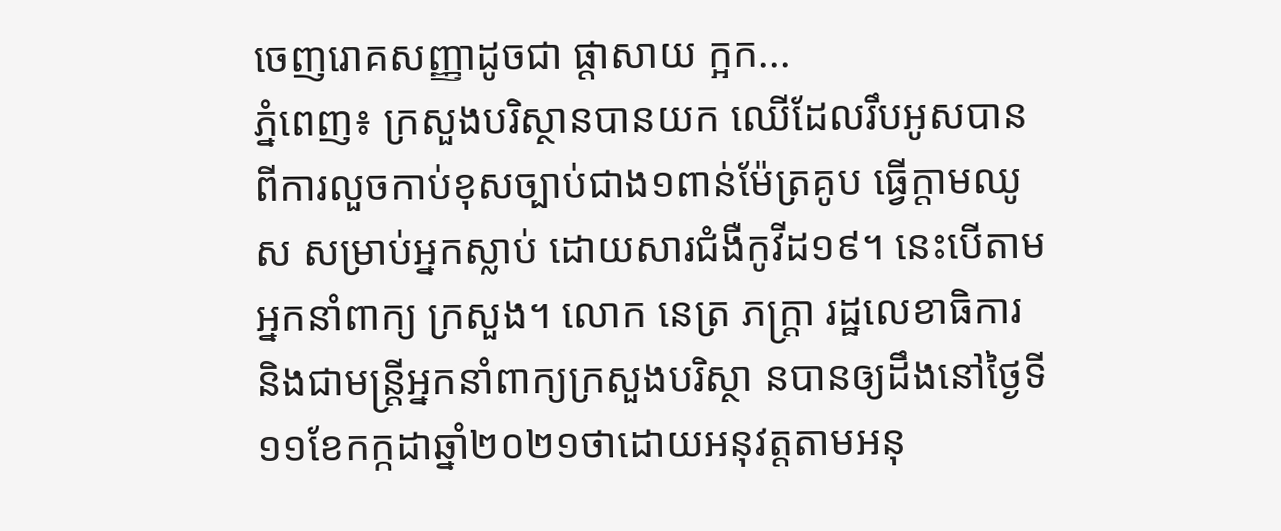ចេញរោគសញ្ញាដូចជា ផ្ដាសាយ ក្អក...
ភ្នំពេញ៖ ក្រសួងបរិស្ថានបានយក ឈើដែលរឹបអូសបានពីការលួចកាប់ខុសច្បាប់ជាង១ពាន់ម៉ែត្រគូប ធ្វើក្តាមឈូស សម្រាប់អ្នកស្លាប់ ដោយសារជំងឺកូវីដ១៩។ នេះបើតាមអ្នកនាំពាក្យ ក្រសួង។ លោក នេត្រ ភក្ត្រា រដ្ឋលេខាធិការ និងជាមន្ត្រីអ្នកនាំពាក្យក្រសួងបរិស្ថា នបានឲ្យដឹងនៅថ្ងៃទី១១ខែកក្កដាឆ្នាំ២០២១ថាដោយអនុវត្តតាមអនុ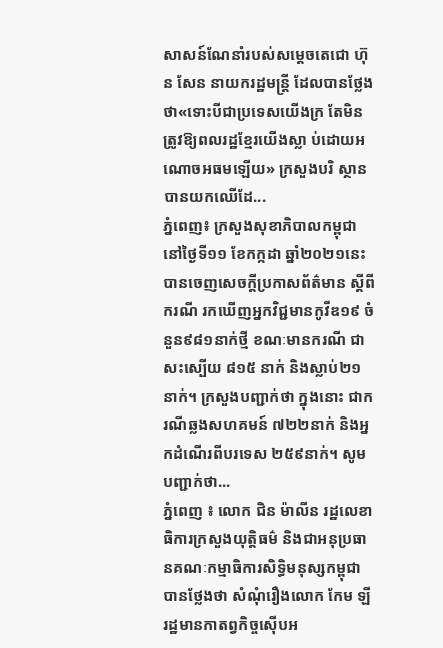សាសន៍ណែនាំរបស់សម្តេចតេជោ ហ៊ុន សែន នាយករដ្ឋមន្ត្រី ដែលបានថ្លែងថា«ទោះបីជាប្រទេសយើងក្រ តែមិនត្រូវឱ្យពលរដ្ឋខ្មែរយើងស្លា ប់ដោយអណោចអធមឡើយ» ក្រសួងបរិ ស្ថានបានយកឈើដែ...
ភ្នំពេញ៖ ក្រសួងសុខាភិបាលកម្ពុជា នៅថ្ងៃទី១១ ខែកក្កដា ឆ្នាំ២០២១នេះ បានចេញសេចក្ដីប្រកាសព័ត៌មាន ស្ដីពីករណី រកឃើញអ្នកវិជ្ជមានកូវីឌ១៩ ចំនួន៩៨១នាក់ថ្មី ខណៈមានករណី ជាសះស្បើយ ៨១៥ នាក់ និងស្លាប់២១ នាក់។ ក្រសួងបញ្ជាក់ថា ក្នុងនោះ ជាករណីឆ្លងសហគមន៍ ៧២២នាក់ និងអ្នកដំណើរពីបរទេស ២៥៩នាក់។ សូមបញ្ជាក់ថា...
ភ្នំពេញ ៖ លោក ជិន ម៉ាលីន រដ្ឋលេខាធិការក្រសួងយុត្តិធម៌ និងជាអនុប្រធានគណៈកម្មាធិការសិទ្ធិមនុស្សកម្ពុជា បានថ្លែងថា សំណុំរឿងលោក កែម ឡី រដ្ឋមានកាតព្វកិច្ចស៊ើបអ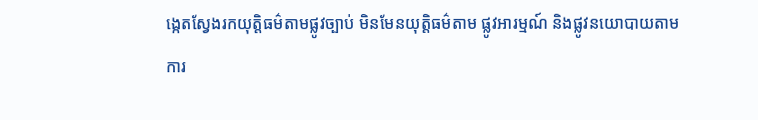ង្កេតស្វែងរកយុត្តិធម៌តាមផ្លូវច្បាប់ មិនមែនយុត្តិធម៌តាម ផ្លូវអារម្មណ៍ និងផ្លូវនយោបាយតាមការ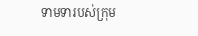ទាមទារបស់ក្រុម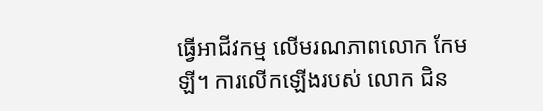ធ្វើអាជីវកម្ម លើមរណភាពលោក កែម ឡី។ ការលើកឡើងរបស់ លោក ជិន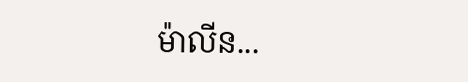ម៉ាលីន...